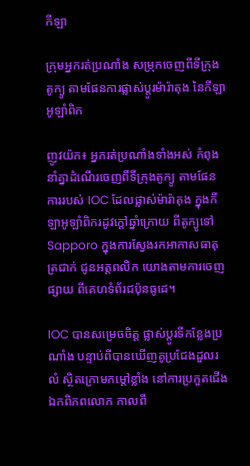កីឡា

ក្រុមអ្នករត់ប្រណាំង សម្រុកចេញពីទីក្រុងតូក្យូ តាមផែនការផ្លាស់ប្តូរម៉ារ៉ាតុង នៃកីឡាអូឡាំពិក

ញូវយ៉ក៖ អ្នករត់ប្រណាំងទាំងអស់ កំពុងនាំគ្នាដំណើរចេញពីទីក្រុងតូក្យូ តាមផែនការរបស់ IOC ដែលផ្លាស់ម៉ារ៉ាតុង ក្នុងកីឡាអូឡាំពិករដូវក្តៅឆ្នាំក្រោយ ពីតូក្យូទៅ Sapporo ក្នុងការស្វែងរកអាកាសធាតុត្រជាក់ ជូនអត្តពលិក យោងតាមការចេញផ្សាយ ពីគេហទំព័រជប៉ុនធូដេ។

IOC បានសម្រេចចិត្ត ផ្លាស់ប្តូរទីកន្លែងប្រណាំង បន្ទាប់ពីបានឃើញគូប្រជែងដួលរលំ ស្ថិតក្រោមកម្ដៅខ្លាំង នៅការប្រកួតជើងឯកពិភពលោក កាលពី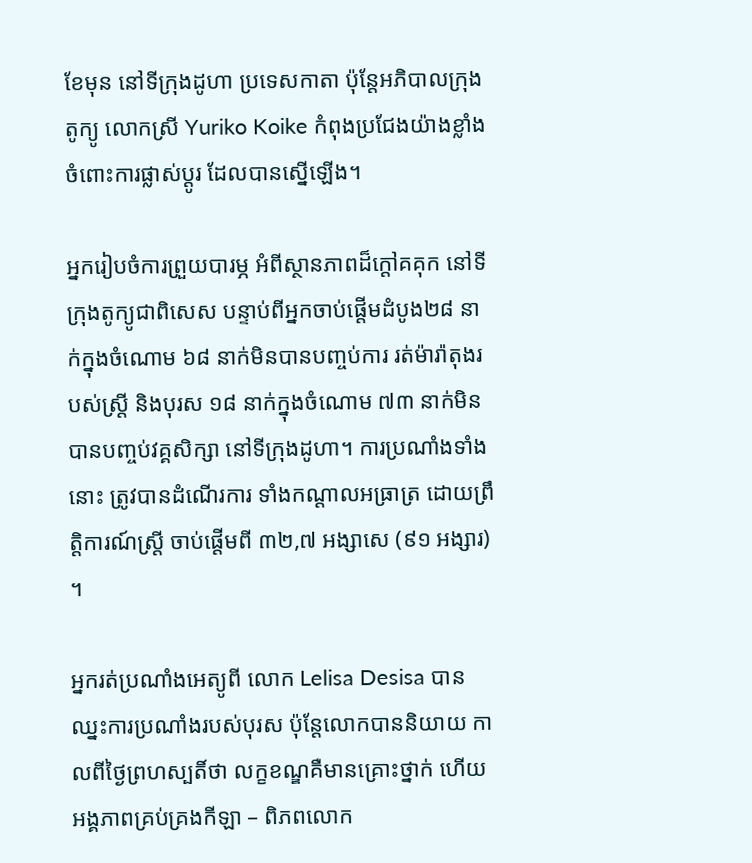ខែមុន នៅទីក្រុងដូហា ប្រទេសកាតា ប៉ុន្តែអភិបាលក្រុងតូក្យូ លោកស្រី Yuriko Koike កំពុងប្រជែងយ៉ាងខ្លាំង ចំពោះការផ្លាស់ប្តូរ ដែលបានស្នើឡើង។

អ្នករៀបចំការព្រួយបារម្ភ អំពីស្ថានភាពដ៏ក្តៅគគុក នៅទីក្រុងតូក្យូជាពិសេស បន្ទាប់ពីអ្នកចាប់ផ្តើមដំបូង២៨ នាក់ក្នុងចំណោម ៦៨ នាក់មិនបានបញ្ចប់ការ រត់ម៉ារ៉ាតុងរបស់ស្ត្រី និងបុរស ១៨ នាក់ក្នុងចំណោម ៧៣ នាក់មិនបានបញ្ចប់វគ្គសិក្សា នៅទីក្រុងដូហា។ ការប្រណាំងទាំងនោះ ត្រូវបានដំណើរការ ទាំងកណ្តាលអធ្រាត្រ ដោយព្រឹត្តិការណ៍ស្ត្រី ចាប់ផ្តើមពី ៣២,៧ អង្សាសេ (៩១ អង្សារ) ។

អ្នករត់ប្រណាំងអេត្យូពី លោក Lelisa Desisa បានឈ្នះការប្រណាំងរបស់បុរស ប៉ុន្តែលោកបាននិយាយ កាលពីថ្ងៃព្រហស្បតិ៍ថា លក្ខខណ្ឌគឺមានគ្រោះថ្នាក់ ហើយអង្គភាពគ្រប់គ្រងកីឡា – ពិភពលោក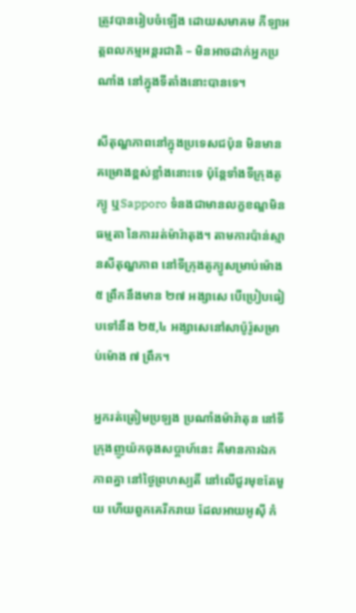ត្រូវបានរៀបចំឡើង ដោយសមាគម កីឡាអត្តពលកម្មអន្តរជាតិ – មិនអាចដាក់អ្នកប្រណាំង នៅក្នុងទីតាំងនោះបានទេ។

សីតុណ្ហភាពនៅក្នុងប្រទេសជប៉ុន មិនមានគម្រោងខ្ពស់ខ្លាំងនោះទេ ប៉ុន្តែទាំងទីក្រុងតូក្យូ ឬSapporo ទំនងជាមានលក្ខខណ្ឌមិនធម្មតា នៃការរត់ម៉ារ៉ាតុង។ តាមការប៉ាន់ស្មានសីតុណ្ហភាព នៅទីក្រុងតូក្យូសម្រាប់ម៉ោង ៥ ព្រឹកនឹងមាន ២៧ អង្សាសេ បើប្រៀបធៀបទៅនឹង ២៥,៤ អង្សាសេនៅសាប៉ូរ៉ូសម្រាប់ម៉ោង ៧ ព្រឹក។

អ្នករត់ត្រៀមប្រឡង ប្រណាំងម៉ារ៉ាតុន នៅទីក្រុងញូយ៉កចុងសប្តាហ៍នេះ គឺមានការឯកភាពគ្នា នៅថ្ងៃព្រហស្បតិ៍ នៅលើជួរមុខតែមួយ ហើយពួកគេរីករាយ ដែលអាយអូស៊ី កំ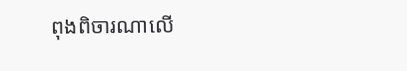ពុងពិចារណាលើ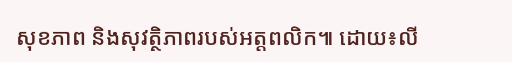សុខភាព និងសុវត្ថិភាពរបស់អត្តពលិក៕ ដោយ៖លី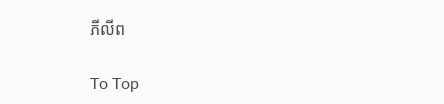ភីលីព

To Top